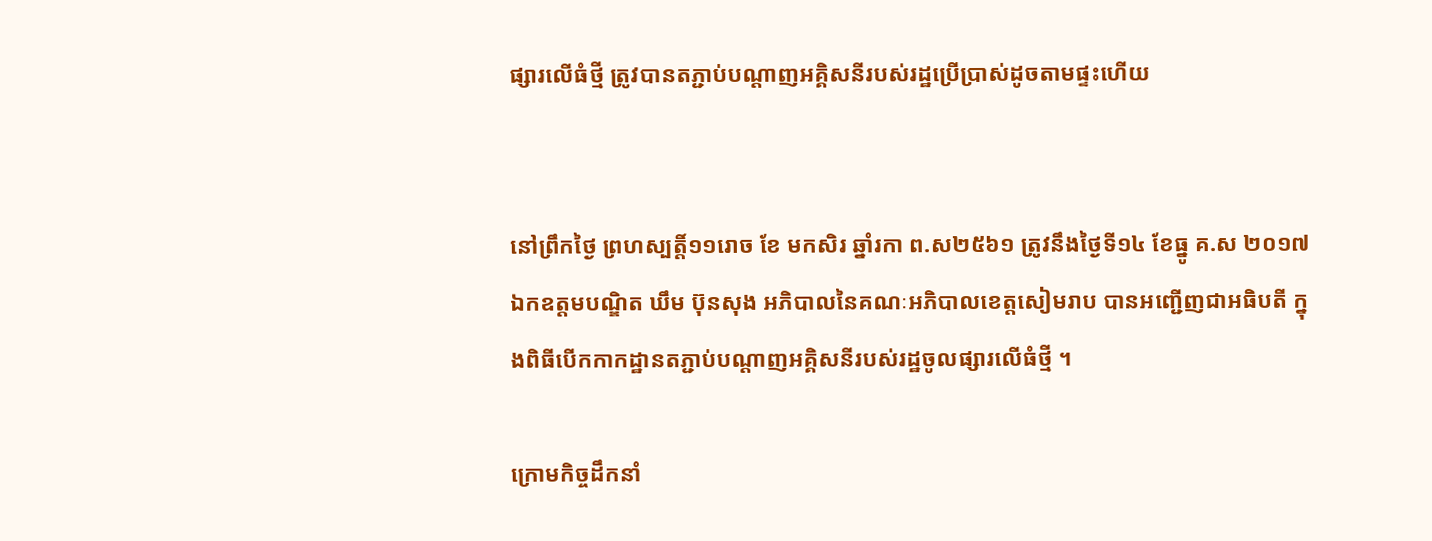ផ្សារលើធំថ្មី ត្រូវបានតភ្ជាប់បណ្តាញអគ្គិសនីរបស់រដ្ឋប្រើប្រាស់ដូចតាមផ្ទះហើយ


នៅព្រឹកថ្ងៃ ព្រហស្បត្តិ៍១១រោច ខែ មកសិរ ឆ្នាំរកា ព.ស២៥៦១ ត្រូវនឹងថ្ងៃទី១៤ ខែធ្នូ គ.ស ២០១៧ ឯកឧត្តមបណ្ឌិត ឃឹម ប៊ុនសុង អភិបាលនៃគណៈអភិបាលខេត្តសៀមរាប បានអញ្ជើញជាអធិបតី ក្នុងពិធីបើកកាកដ្ឋានតភ្ជាប់បណ្តាញអគ្គិសនីរបស់រដ្ឋចូលផ្សារលើធំថ្មី ។

ក្រោមកិច្ចដឹកនាំ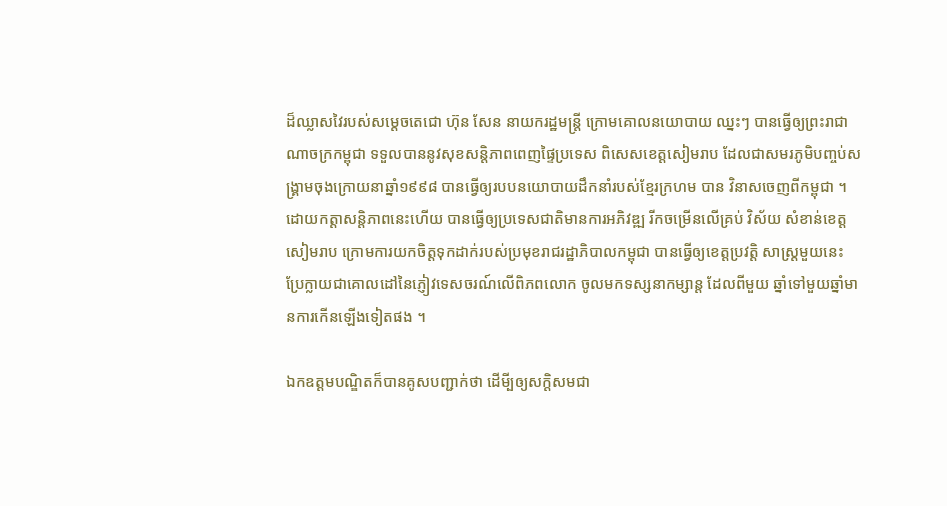ដ៏ឈ្លាសវៃរបស់សម្តេចតេជោ ហ៊ុន សែន នាយករដ្ឋមន្ត្រី ក្រោមគោលនយោបាយ ឈ្នះៗ បានធ្វើឲ្យព្រះរាជាណាចក្រកម្ពុជា ទទួលបាននូវសុខសន្តិភាពពេញផ្ទៃប្រទេស ពិសេសខេត្តសៀមរាប ដែលជាសមរភូមិបញ្ចប់សង្រ្គាមចុងក្រោយនាឆ្នាំ១៩៩៨ បានធ្វើឲ្យរបបនយោបាយដឹកនាំរបស់ខ្មែរក្រហម បាន វិនាសចេញពីកម្ពុជា ។ ដោយកត្តាសន្តិភាពនេះហើយ បានធ្វើឲ្យប្រទេសជាតិមានការអភិវឌ្ឍ រីកចម្រើនលើគ្រប់ វិស័យ សំខាន់ខេត្តសៀមរាប ក្រោមការយកចិត្តទុកដាក់របស់ប្រមុខរាជរដ្ឋាភិបាលកម្ពុជា បានធ្វើឲ្យខេត្តប្រវត្តិ សាស្ត្រមួយនេះ ប្រែក្លាយជាគោលដៅនៃភ្ញៀវទេសចរណ៍លើពិភពលោក ចូលមកទស្សនាកម្សាន្ត ដែលពីមួយ ឆ្នាំទៅមួយឆ្នាំមានការកើនឡើងទៀតផង ។

ឯកឧត្តមបណ្ឌិតក៏បានគូសបញ្ជាក់ថា ដើមី្បឲ្យសក្តិសមជា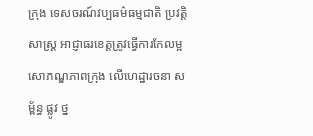ក្រុង ទេសចរណ៍វប្បធម៌ធម្មជាតិ ប្រវត្តិសាស្ត្រ អាជ្ញាធរខេត្តត្រូវធ្វើការកែលម្អសោភណ្ឌភាពក្រុង លើហេដ្ឋារចនា សម្ព័ន្ធ ផ្លូវ ថ្ន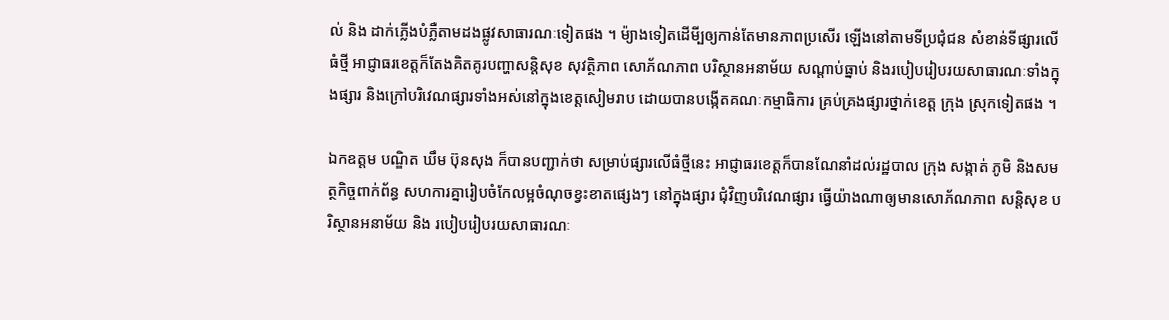ល់ និង ដាក់ភ្លើងបំភ្លឺតាមដងផ្លូវសាធារណៈទៀតផង ។ ម៉្យាងទៀតដើមី្បឲ្យកាន់តែមានភាពប្រសើរ ឡើងនៅតាមទីប្រជុំជន សំខាន់ទីផ្សារលើធំថ្មី អាជ្ញាធរខេត្តក៏តែងគិតគូរបញ្ហាសន្តិសុខ សុវត្ថិភាព សោភ័ណភាព បរិស្ថានអនាម័យ សណ្តាប់ធ្នាប់ និងរបៀបរៀបរយសាធារណៈទាំងក្នុងផ្សារ និងក្រៅបរិវេណផ្សារទាំងអស់នៅក្នុងខេត្តសៀមរាប ដោយបានបង្កើតគណៈកម្មាធិការ គ្រប់គ្រងផ្សារថ្នាក់ខេត្ត ក្រុង ស្រុកទៀតផង ។

ឯកឧត្តម បណ្ឌិត ឃឹម ប៊ុនសុង ក៏បានបញ្ជាក់ថា សម្រាប់ផ្សារលើធំថ្មីនេះ អាជ្ញាធរខេត្តក៏បានណែនាំដល់រដ្ឋបាល ក្រុង សង្កាត់ ភូមិ និងសមត្ថកិច្ចពាក់ព័ន្ធ សហការគ្នារៀបចំកែលម្អចំណុចខ្វះខាតផ្សេងៗ នៅក្នុងផ្សារ ជុំវិញបរិវេណផ្សារ ធ្វើយ៉ាងណាឲ្យមានសោភ័ណភាព សន្តិសុខ បរិស្ថានអនាម័យ និង របៀបរៀបរយសាធារណៈ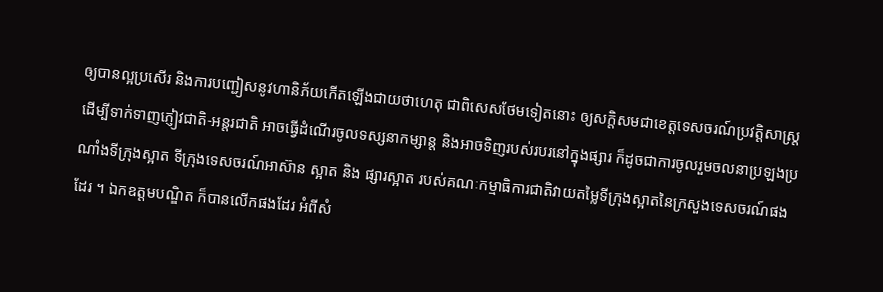ឲ្យបានល្អប្រសើរ និងការបញ្ជៀសនូវហានិភ័យកើតឡើងជាយថាហេតុ ជាពិសេសថែមទៀតនោះ ឲ្យសក្តិសមជាខេត្តទេសចរណ៍ប្រវត្តិសាស្ត្រ ដើម្បីទាក់ទាញភ្ញៀវជាតិ-អន្តរជាតិ អាចធ្វើដំណើរចូលទស្សនាកម្សាន្ត និងអាចទិញរបស់របរនៅក្នុងផ្សារ ក៏ដូចជាការចូលរួមចលនាប្រឡងប្រណាំងទីក្រុងស្អាត ទីក្រុងទេសចរណ៍អាស៊ាន ស្អាត និង ផ្សារស្អាត របស់គណៈកម្មាធិការជាតិវាយតម្លៃទីក្រុងស្អាតនៃក្រសួងទេសចរណ៍ផងដែរ ។ ឯកឧត្តមបណ្ឌិត ក៏បានលើកផងដែរ អំពីសំ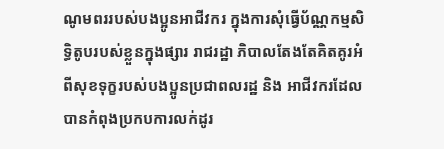ណូមពររបស់បងប្អូនអាជីវករ ក្នុងការសុំធ្វើប័ណ្ណកម្មសិទ្ធិតូបរបស់ខ្លួនក្នុងផ្សារ រាជរដ្ឋា ភិបាលតែងតែគិតគូរអំពីសុខទុក្ខរបស់បងប្អូនប្រជាពលរដ្ឋ និង អាជីវករដែលបានកំពុងប្រកបការលក់ដូរ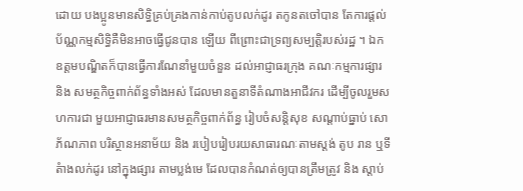ដោយ បងប្អូនមានសិទ្ធិគ្រប់គ្រងកាន់កាប់តូបលក់ដូរ តកូនតចៅបាន តែការផ្តល់ប័ណ្ណកម្មសិទ្ធិគឺមិនអាចធ្វើជូនបាន ឡើយ ពីព្រោះជាទ្រព្យសម្បត្តិរបស់រដ្ឋ ។ ឯកឧត្តមបណ្ឌិតក៏បានធ្វើការណែនាំមួយចំនួន ដល់អាជ្ញាធរក្រុង គណៈកម្មការផ្សារ និង សមត្ថកិច្ចពាក់ព័ន្ធទាំងអស់ ដែលមានតួនាទីតំណាងអាជីវករ ដើម្បីចូលរួមសហការជា មួយអាជ្ញាធរមានសមត្ថកិច្ចពាក់ព័ន្ធ រៀបចំសន្តិសុខ សណ្តាប់ធ្នាប់ សោភ័ណភាព បរិស្ថានអនាម័យ និង របៀបរៀបរយសាធារណៈតាមស្តង់ តូប រាន ឬទីតំាងលក់ដូរ នៅក្នុងផ្សារ តាមប្លង់មេ ដែលបានកំណត់ឲ្យបានត្រឹមត្រូវ និង ស្តាប់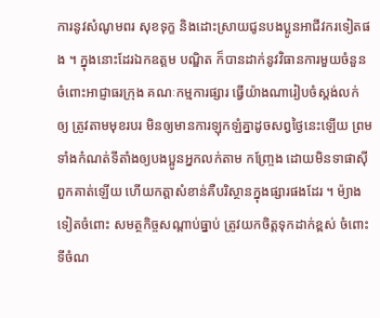ការនូវសំណូមពរ សុខទុក្ខ និងដោះស្រាយជូនបងប្អូនអាជីវករទៀតផង ។ ក្នុងនោះដែរឯកឧត្តម បណ្ឌិត ក៏បានដាក់នូវវិធានការមួយចំនួន ចំពោះអាជ្ញាធរក្រុង គណៈកម្មការផ្សារ ធ្វើយ៉ាងណារៀបចំស្តង់លក់ ឲ្យ ត្រូវតាមមុខរបរ មិនឲ្យមានការឡុកឡំគ្នាដូចសព្វថ្ងៃនេះឡើយ ព្រមទាំងកំណត់ទីតាំងឲ្យបងប្អូនអ្នកលក់តាម កញ្ច្រែង ដោយមិនទាផាស៊ីពួកគាត់ឡើយ ហើយកត្តាសំខាន់គឺបរិស្ថានក្នុងផ្សារផងដែរ ។ ម៉្យាងទៀតចំពោះ សមត្ថកិច្ចសណ្តាប់ធ្នាប់ ត្រូវយកចិត្តទុកដាក់ខ្ពស់ ចំពោះទីចំណ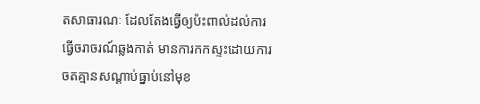តសាធារណៈ ដែលតែងធ្វើឲ្យប៉ះពាល់ដល់ការ ធ្វើចរាចរណ៍ឆ្លងកាត់ មានការកកស្ទះដោយការចតគ្មានសណ្តាប់ធ្នាប់នៅមុខ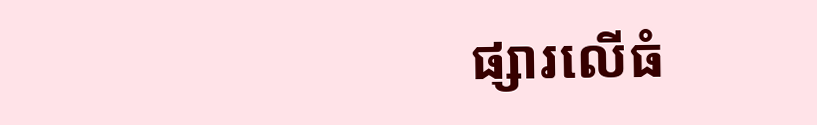ផ្សារលើធំ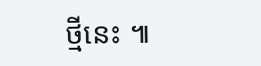ថ្មីនេះ ៕